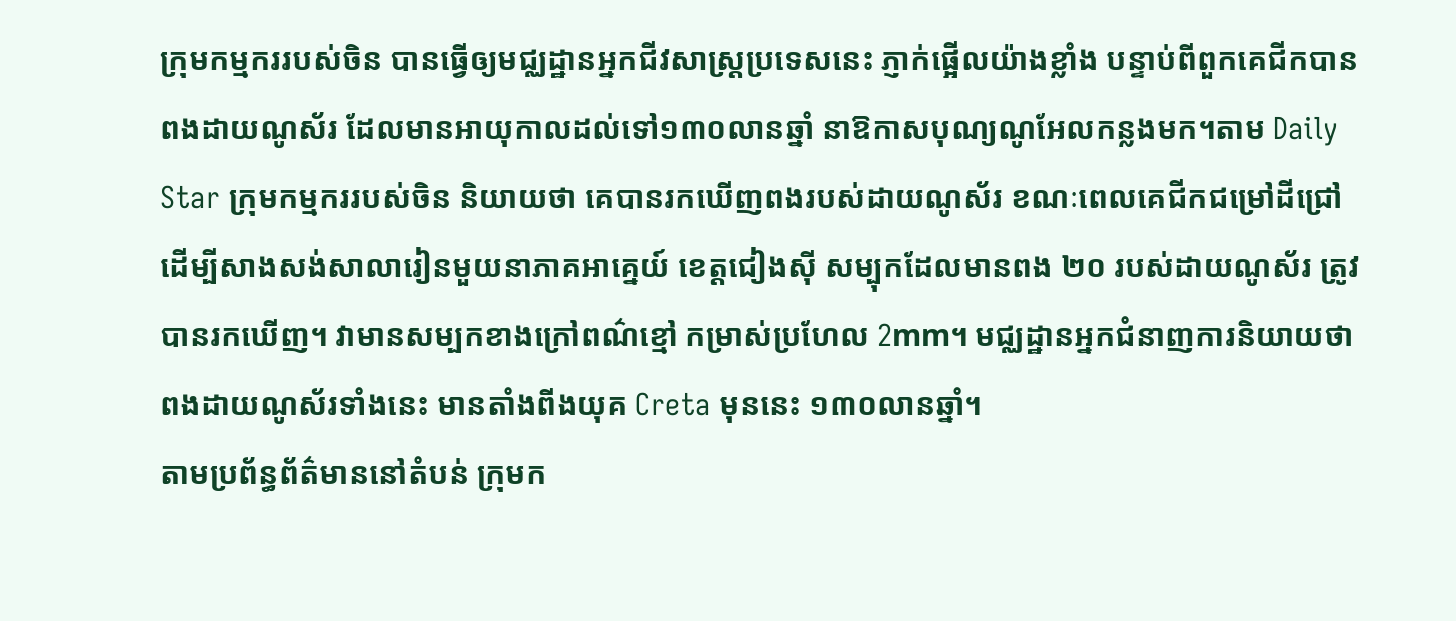ក្រុមកម្មកររបស់ចិន បានធ្វើឲ្យមជ្ឈដ្ឋានអ្នកជីវសាស្ត្រប្រទេសនេះ ភ្ញាក់ផ្អើលយ៉ាងខ្លាំង បន្ទាប់ពីពួកគេជីកបានពងដាយណូស័រ ដែលមានអាយុកាលដល់ទៅ១៣០លានឆ្នាំ នាឱកាសបុណ្យណូអែលកន្លងមក។តាម Daily Star ក្រុមកម្មកររបស់ចិន និយាយថា គេបានរកឃើញពងរបស់ដាយណូស័រ ខណៈពេលគេជីកជម្រៅដីជ្រៅ ដើម្បីសាងសង់សាលារៀនមួយនាភាគអាគ្នេយ៍ ខេត្តជៀងស៊ី សម្បុកដែលមានពង ២០ របស់ដាយណូស័រ ត្រូវបានរកឃើញ។ វាមានសម្បកខាងក្រៅពណ៌ខ្មៅ កម្រាស់ប្រហែល 2mm។ មជ្ឈដ្ឋានអ្នកជំនាញការនិយាយថា ពងដាយណូស័រទាំងនេះ មានតាំងពីងយុគ Creta មុននេះ ១៣០លានឆ្នាំ។
តាមប្រព័ន្ធព័ត៌មាននៅតំបន់ ក្រុមក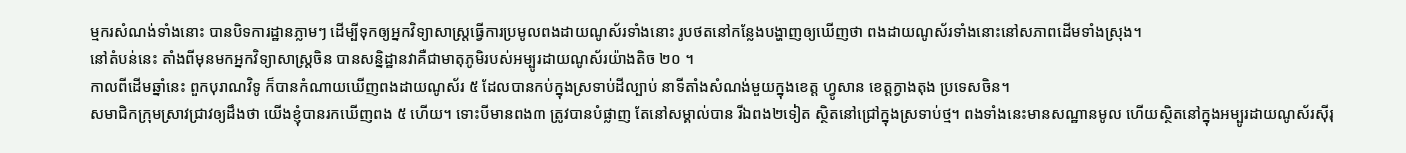ម្មករសំណង់ទាំងនោះ បានបិទការដ្ឋានភ្លាមៗ ដើម្បីទុកឲ្យអ្នកវិទ្យាសាស្ត្រធ្វើការប្រមូលពងដាយណូស័រទាំងនោះ រូបថតនៅកន្លែងបង្ហាញឲ្យឃើញថា ពងដាយណូស័រទាំងនោះនៅសភាពដើមទាំងស្រុង។
នៅតំបន់នេះ តាំងពីមុនមកអ្នកវិទ្យាសាស្ត្រចិន បានសន្និដ្ឋានវាគឺជាមាតុភូមិរបស់អម្បូរដាយណូស័រយ៉ាងតិច ២០ ។
កាលពីដើមឆ្នាំនេះ ពួកបុរាណវិទូ ក៏បានកំណាយឃើញពងដាយណូស័រ ៥ ដែលបានកប់ក្នុងស្រទាប់ដីល្បាប់ នាទីតាំងសំណង់មួយក្នុងខេត្ត ហ្វូសាន ខេត្តក្វាងតុង ប្រទេសចិន។
សមាជិកក្រុមស្រាវជ្រាវឲ្យដឹងថា យើងខ្ញុំបានរកឃើញពង ៥ ហើយ។ ទោះបីមានពង៣ ត្រូវបានបំផ្លាញ តែនៅសម្គាល់បាន រីឯពង២ទៀត ស្ថិតនៅជ្រៅក្នុងស្រទាប់ថ្ម។ ពងទាំងនេះមានសណ្ឋានមូល ហើយស្ថិតនៅក្នុងអម្បូរដាយណូស័រស៊ីរុ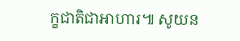ក្ខជាតិជាអាហារ៕ សូយន